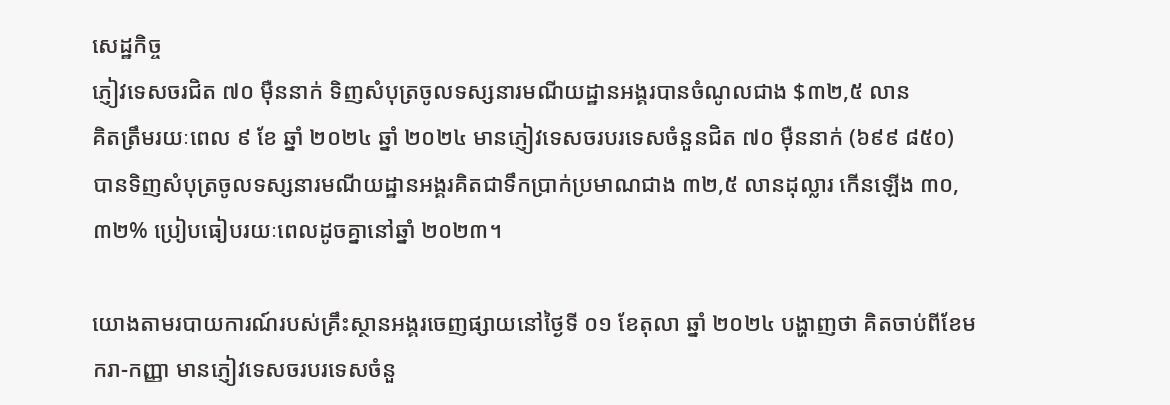សេដ្ឋកិច្ច
ភ្ញៀវទេសចរជិត ៧០ ម៉ឺននាក់ ទិញសំបុត្រចូលទស្សនារមណីយដ្ឋានអង្គរបានចំណូលជាង $៣២,៥ លាន
គិតត្រឹមរយៈពេល ៩ ខែ ឆ្នាំ ២០២៤ ឆ្នាំ ២០២៤ មានភ្ញៀវទេសចរបរទេសចំនួនជិត ៧០ ម៉ឺននាក់ (៦៩៩ ៨៥០) បានទិញសំបុត្រចូលទស្សនារមណីយដ្ឋានអង្គរគិតជាទឹកប្រាក់ប្រមាណជាង ៣២,៥ លានដុល្លារ កើនឡើង ៣០,៣២% ប្រៀបធៀបរយៈពេលដូចគ្នានៅឆ្នាំ ២០២៣។

យោងតាមរបាយការណ៍របស់គ្រឹះស្ថានអង្គរចេញផ្សាយនៅថ្ងៃទី ០១ ខែតុលា ឆ្នាំ ២០២៤ បង្ហាញថា គិតចាប់ពីខែមករា-កញ្ញា មានភ្ញៀវទេសចរបរទេសចំនួ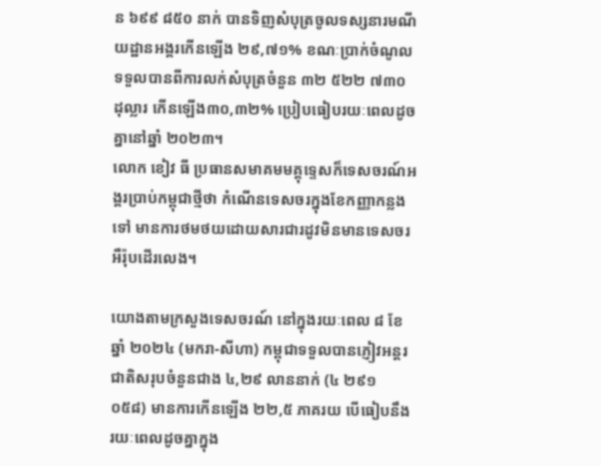ន ៦៩៩ ៨៥០ នាក់ បានទិញសំបុត្រចូលទស្សនារមណីយដ្ឋានអង្គរកើនឡើង ២៩,៧១% ខណៈប្រាក់ចំណូលទទួលបានពីការលក់សំបុត្រចំនួន ៣២ ៥២២ ៧៣០ ដុល្លារ កើនឡើង៣០,៣២% ប្រៀបធៀបរយៈពេលដូចគ្នានៅឆ្នាំ ២០២៣។
លោក ខៀវ ធី ប្រធានសមាគមមគ្គុទ្ទេសក៏ទេសចរណ៍អង្គរប្រាប់កម្ពុជាថ្មីថា កំណើនទេសចរក្នុងខែកញ្ញាកន្លងទៅ មានការថមថយដោយសារជារដូវមិនមានទេសចរអឺរ៉ុបដើរលេង។

យោងតាមក្រសួងទេសចរណ៍ នៅក្នុងរយៈពេល ៨ ខែឆ្នាំ ២០២៤ (មករា-សីហា) កម្ពុជាទទួលបានភ្ញៀវអន្តរជាតិសរុបចំនួនជាង ៤,២៩ លាននាក់ (៤ ២៩១ ០៥៨) មានការកើនឡើង ២២,៥ ភាគរយ បើធៀបនឹងរយៈពេលដូចគ្នាក្នុង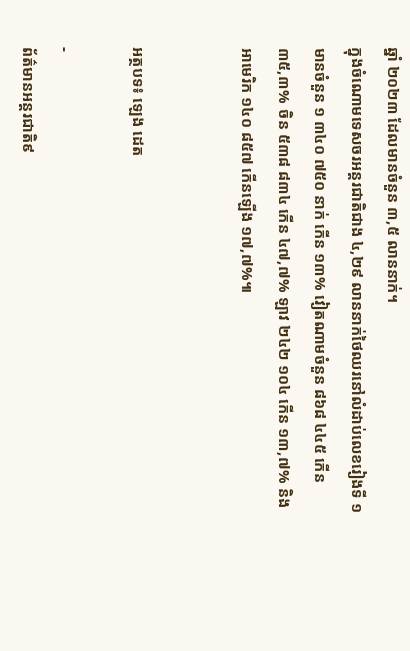ឆ្នាំ ២០២៣ ដែលមានចំនួន ៣,៥ លាននាក់។
ក្នុងចំណោមទេសចរអន្តរជាតិជាង ៤,២៩ លាននាក់ថៃឈរនៅលំដាប់លេខរៀងទី ១ មានចំនួន ១ ៣៤០ ៧៥០ នាក់ កើន ១៣% វៀតណាមចំនួន ៨៦៨ ៤៤៥ កើន ៣៥,៣% ចិន ៥៣៨ ៨៣៤ កើន ៤៧,៧% ឡាវ ២៤២ ១០៤ កើន ១៣,៧% និងអាមេរិក ១៤០ ៨៥៧ កើនឡើង ១៧,៧%៕


អត្ថបទ៖ ឡេង ដេត

-
ព័ត៌មានអន្ដរជាតិ៩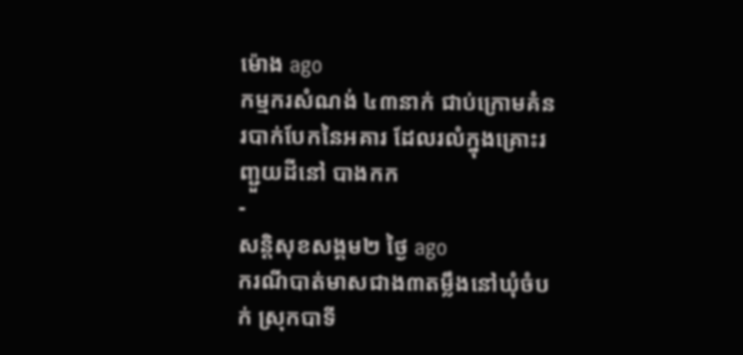ម៉ោង ago
កម្មករសំណង់ ៤៣នាក់ ជាប់ក្រោមគំនរបាក់បែកនៃអគារ ដែលរលំក្នុងគ្រោះរញ្ជួយដីនៅ បាងកក
-
សន្តិសុខសង្គម២ ថ្ងៃ ago
ករណីបាត់មាសជាង៣តម្លឹងនៅឃុំចំបក់ ស្រុកបាទី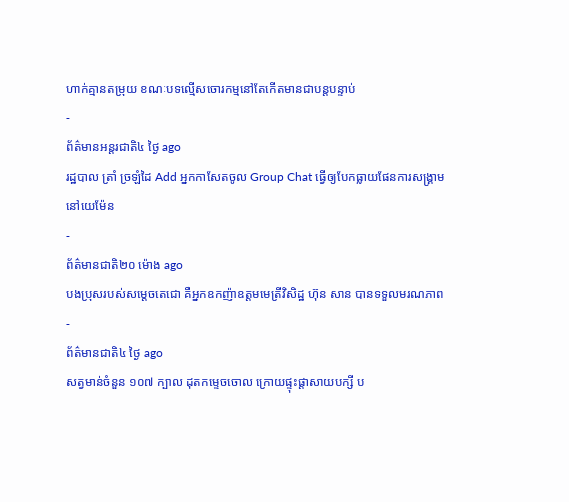ហាក់គ្មានតម្រុយ ខណៈបទល្មើសចោរកម្មនៅតែកើតមានជាបន្តបន្ទាប់
-
ព័ត៌មានអន្ដរជាតិ៤ ថ្ងៃ ago
រដ្ឋបាល ត្រាំ ច្រឡំដៃ Add អ្នកកាសែតចូល Group Chat ធ្វើឲ្យបែកធ្លាយផែនការសង្គ្រាម នៅយេម៉ែន
-
ព័ត៌មានជាតិ២០ ម៉ោង ago
បងប្រុសរបស់សម្ដេចតេជោ គឺអ្នកឧកញ៉ាឧត្តមមេត្រីវិសិដ្ឋ ហ៊ុន សាន បានទទួលមរណភាព
-
ព័ត៌មានជាតិ៤ ថ្ងៃ ago
សត្វមាន់ចំនួន ១០៧ ក្បាល ដុតកម្ទេចចោល ក្រោយផ្ទុះផ្ដាសាយបក្សី ប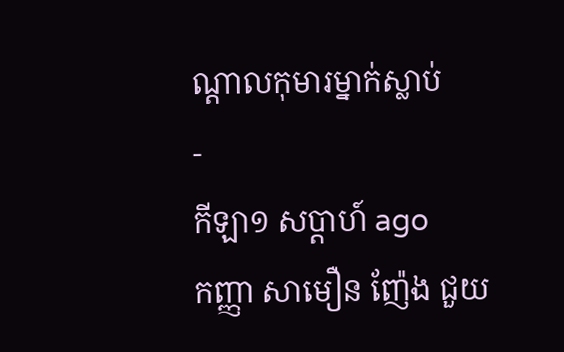ណ្តាលកុមារម្នាក់ស្លាប់
-
កីឡា១ សប្តាហ៍ ago
កញ្ញា សាមឿន ញ៉ែង ជួយ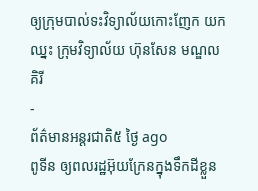ឲ្យក្រុមបាល់ទះវិទ្យាល័យកោះញែក យកឈ្នះ ក្រុមវិទ្យាល័យ ហ៊ុនសែន មណ្ឌលគិរី
-
ព័ត៌មានអន្ដរជាតិ៥ ថ្ងៃ ago
ពូទីន ឲ្យពលរដ្ឋអ៊ុយក្រែនក្នុងទឹកដីខ្លួន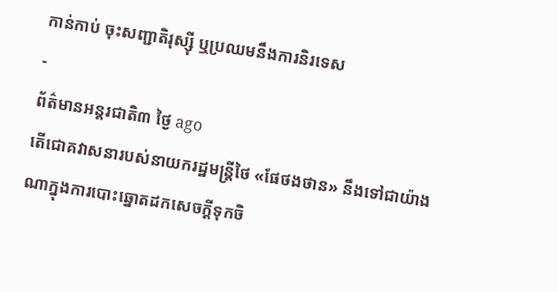កាន់កាប់ ចុះសញ្ជាតិរុស្ស៊ី ឬប្រឈមនឹងការនិរទេស
-
ព័ត៌មានអន្ដរជាតិ៣ ថ្ងៃ ago
តើជោគវាសនារបស់នាយករដ្ឋមន្ត្រីថៃ «ផែថងថាន» នឹងទៅជាយ៉ាងណាក្នុងការបោះឆ្នោតដកសេចក្តីទុកចិ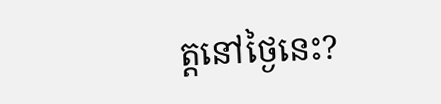ត្តនៅថ្ងៃនេះ?